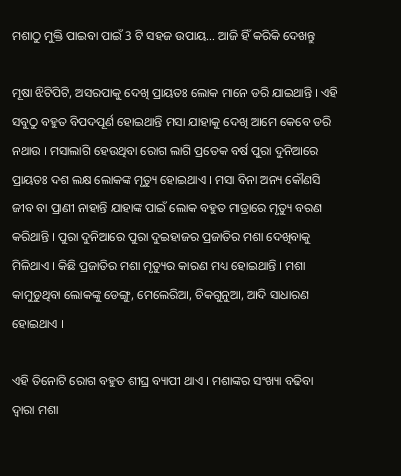ମଶାଠୁ ମୁକ୍ତି ପାଇବା ପାଇଁ 3 ଟି ସହଜ ଉପାୟ… ଆଜି ହିଁ କରିକି ଦେଖନ୍ତୁ

ମୂଷା ଝିଟିପିଟି, ଅସରପାକୁ ଦେଖି ପ୍ରାୟତଃ ଲୋକ ମାନେ ଡରି ଯାଇଥାନ୍ତି । ଏହି ସବୁଠୁ ବହୁତ ବିପଦପୂର୍ଣ ହୋଇଥାନ୍ତି ମସା ଯାହାକୁ ଦେଖି ଆମେ କେବେ ଡରି ନଥାଉ । ମସାଲାଗି ହେଉଥିବା ରୋଗ ଲାଗି ପ୍ରତେକ ବର୍ଷ ପୁରା ଦୁନିଆରେ ପ୍ରାୟତଃ ଦଶ ଲକ୍ଷ ଲୋକଙ୍କ ମୃତ୍ୟୁ ହୋଇଥାଏ । ମସା ବିନା ଅନ୍ୟ କୌଣସି ଜୀବ ବା ପ୍ରାଣୀ ନାହାନ୍ତି ଯାହାଙ୍କ ପାଇଁ ଲୋକ ବହୁତ ମାତ୍ରାରେ ମୃତ୍ୟୁ ବରଣ କରିଥାନ୍ତି । ପୁରା ଦୁନିଆରେ ପୁରା ଦୁଇହାଜର ପ୍ରଜାତିର ମଶା ଦେଖିବାକୁ ମିଳିଥାଏ । କିଛି ପ୍ରଜାତିର ମଶା ମୃତ୍ୟୁର କାରଣ ମଧ୍ୟ ହୋଇଥାନ୍ତି । ମଶା କାମୁଡୁଥିବା ଲୋକଙ୍କୁ ଡେଙ୍ଗୁ, ମେଲେରିଆ, ଚିକଗୁନୁଆ, ଆଦି ସାଧାରଣ ହୋଇଥାଏ ।

ଏହି ତିନୋଟି ରୋଗ ବହୁତ ଶୀଘ୍ର ବ୍ୟାପୀ ଥାଏ । ମଶାଙ୍କର ସଂଖ୍ୟା ବଢିବା ଦ୍ଵାରା ମଶା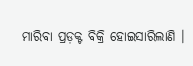ମାରିବା ପ୍ରଡ଼କ୍ଟ ବିକ୍ରି ହୋଇସାରିଲାଣି ।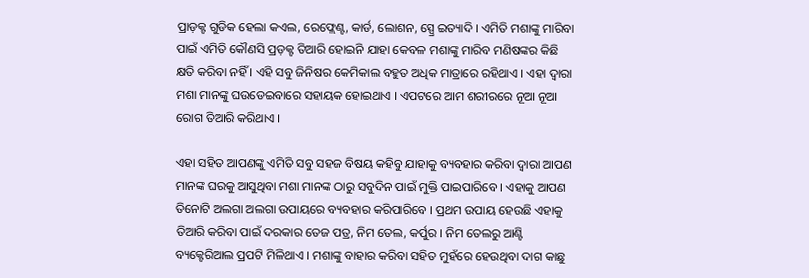ପ୍ରାଡ଼କ୍ଟ ଗୁଡିକ ହେଲା କଏଲ, ରେଫ୍ଲେଣ୍ଟ, କାର୍ଡ, ଲୋଶନ, ସ୍ପ୍ରେ ଇତ୍ୟାଦି । ଏମିତି ମଶାଙ୍କୁ ମାରିବା ପାଇଁ ଏମିତି କୌଣସି ପ୍ରଡ଼କ୍ଟ ତିଆରି ହୋଇନି ଯାହା କେବଳ ମଶାଙ୍କୁ ମାରିବ ମଣିଷଙ୍କର କିଛି କ୍ଷତି କରିବା ନହିଁ । ଏହି ସବୁ ଜିନିଷର କେମିକାଲ ବହୁତ ଅଧିକ ମାତ୍ରାରେ ରହିଥାଏ । ଏହା ଦ୍ଵାରା ମଶା ମାନଙ୍କୁ ଘଉଡେଇବାରେ ସହାୟକ ହୋଇଥାଏ । ଏପଟରେ ଆମ ଶରୀରରେ ନୂଆ ନୂଆ ରୋଗ ତିଆରି କରିଥାଏ ।

ଏହା ସହିତ ଆପଣଙ୍କୁ ଏମିତି ସବୁ ସହଜ ବିଷୟ କହିବୁ ଯାହାକୁ ବ୍ୟବହାର କରିବା ଦ୍ଵାରା ଆପଣ ମାନଙ୍କ ଘରକୁ ଆସୁଥିବା ମଶା ମାନଙ୍କ ଠାରୁ ସବୁଦିନ ପାଇଁ ମୁକ୍ତି ପାଇପାରିବେ । ଏହାକୁ ଆପଣ ତିନୋଟି ଅଲଗା ଅଲଗା ଉପାୟରେ ବ୍ୟବହାର କରିପାରିବେ । ପ୍ରଥମ ଉପାୟ ହେଉଛି ଏହାକୁ ତିଆରି କରିବା ପାଇଁ ଦରକାର ତେଜ ପତ୍ର, ନିମ ତେଲ, କର୍ପୁର । ନିମ ତେଲରୁ ଆଣ୍ଟି ବ୍ୟକ୍ଟେରିଆଲ ପ୍ରପଟି ମିଳିଥାଏ । ମଶାଙ୍କୁ ବାହାର କରିବା ସହିତ ମୁହଁରେ ହେଉଥିବା ଦାଗ କାଛୁ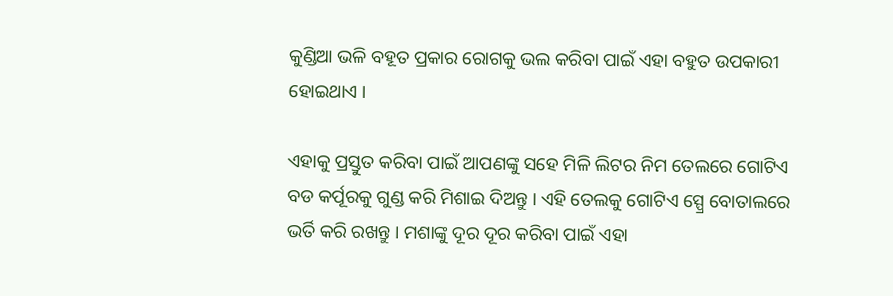କୁଣ୍ଡିଆ ଭଳି ବହୂତ ପ୍ରକାର ରୋଗକୁ ଭଲ କରିବା ପାଇଁ ଏହା ବହୁତ ଉପକାରୀ ହୋଇଥାଏ ।

ଏହାକୁ ପ୍ରସ୍ତୁତ କରିବା ପାଇଁ ଆପଣଙ୍କୁ ସହେ ମିଳି ଲିଟର ନିମ ତେଲରେ ଗୋଟିଏ ବଡ କର୍ପୂରକୁ ଗୁଣ୍ଡ କରି ମିଶାଇ ଦିଅନ୍ତୁ । ଏହି ତେଲକୁ ଗୋଟିଏ ସ୍ପ୍ରେ ବୋତାଲରେ ଭର୍ତି କରି ରଖନ୍ତୁ । ମଶାଙ୍କୁ ଦୂର ଦୂର କରିବା ପାଇଁ ଏହା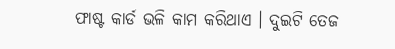ଫାଷ୍ଟ କାର୍ଡ ଭଳି କାମ କରିଥାଏ । ଦୁଇଟି ତେଜ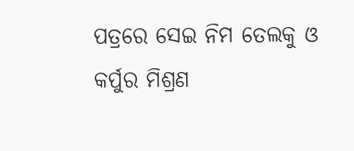ପତ୍ରରେ ସେଇ ନିମ ତେଲକୁ ଓ କର୍ପୁର ମିଶ୍ରଣ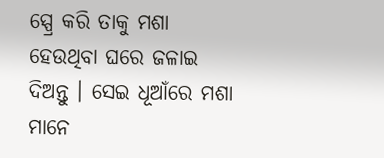ସ୍ପ୍ରେ କରି ତାକୁ ମଶା ହେଉଥିବା ଘରେ ଜଳାଇ ଦିଅନ୍ତୁ । ସେଇ ଧୂଆଁରେ ମଶା ମାନେ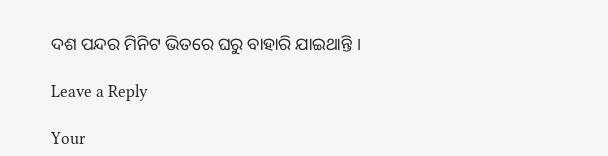ଦଶ ପନ୍ଦର ମିନିଟ ଭିତରେ ଘରୁ ବାହାରି ଯାଇଥାନ୍ତି ।

Leave a Reply

Your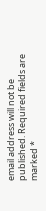email address will not be published. Required fields are marked *